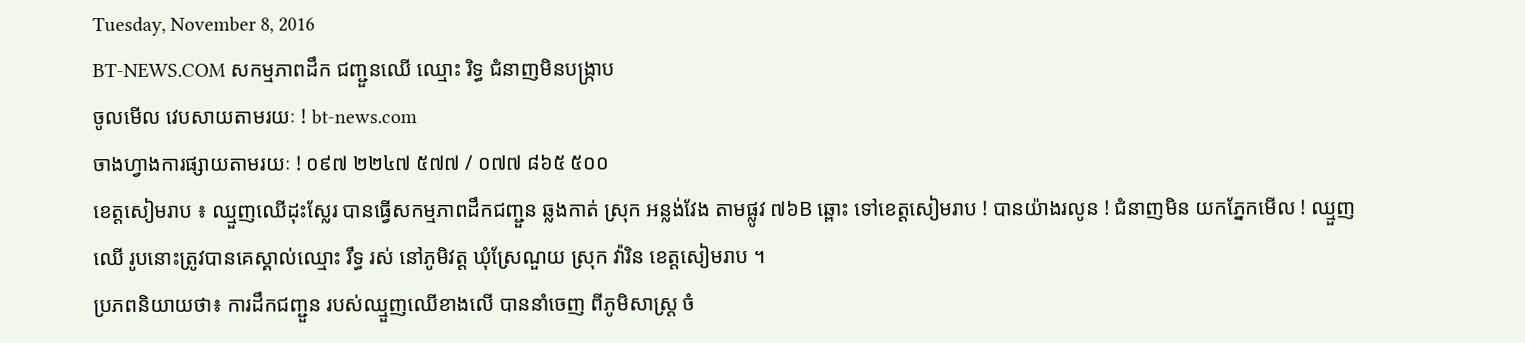Tuesday, November 8, 2016
BT-NEWS.COM សកម្មភាពដឹក ជញ្ជួនឈើ ឈ្មោះ រិទ្ធ ជំនាញមិនបង្រ្កាប
ចូលមើល វេបសាយតាមរយៈ ! bt-news.com
ចាងហ្វាងការផ្សាយតាមរយៈ ! ០៩៧ ២២៤៧ ៥៧៧ / ០៧៧ ៨៦៥ ៥០០
ខេត្តសៀមរាប ៖ ឈ្មួញឈើដុះស្លែរ បានធ្វើសកម្មភាពដឹកជញ្ជួន ឆ្លងកាត់ ស្រុក អន្លង់វែង តាមផ្លូវ ៧៦B ឆ្ពោះ ទៅខេត្តសៀមរាប ! បានយ៉ាងរលូន ! ជំនាញមិន យកភ្នែកមើល ! ឈ្មួញ ឈើ រូបនោះត្រូវបានគេស្គាល់ឈ្មោះ រឹទ្ធ រស់ នៅភូមិវត្ដ ឃុំស្រែណួយ ស្រុក វ៉ារិន ខេត្ដសៀមរាប ។
ប្រភពនិយាយថា៖ ការដឹកជញ្ជួន របស់ឈ្មួញឈើខាងលើ បាននាំចេញ ពីភូមិសាស្ដ្រ ចំ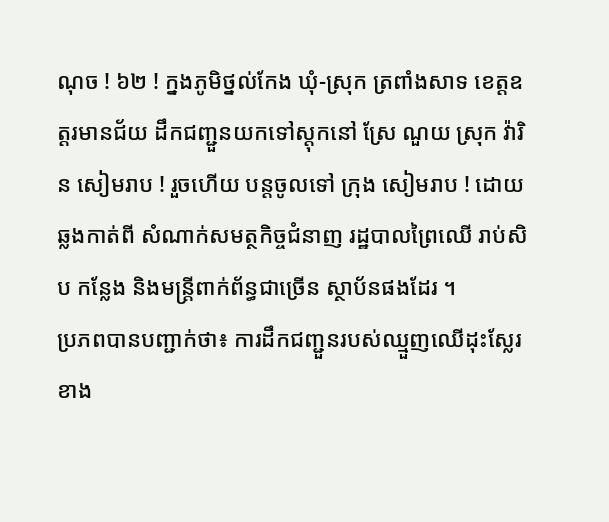ណុច ! ៦២ ! ក្នងភូមិថ្នល់កែង ឃុំ-ស្រុក ត្រពាំងសាទ ខេត្ដឧត្ដរមានជ័យ ដឹកជញ្ជួនយកទៅស្តុកនៅ ស្រែ ណួយ ស្រុក វ៉ារិន សៀមរាប ! រួចហើយ បន្តចូលទៅ ក្រុង សៀមរាប ! ដោយឆ្លងកាត់ពី សំណាក់សមត្ថកិច្ចជំនាញ រដ្ឋបាលព្រៃឈើ រាប់សិប កន្លែង និងមន្រ្តីពាក់ព័ន្ធជាច្រើន ស្ថាប័នផងដែរ ។
ប្រភពបានបញ្ជាក់ថា៖ ការដឹកជញ្ជួនរបស់ឈ្មួញឈើដុះស្លែរខាង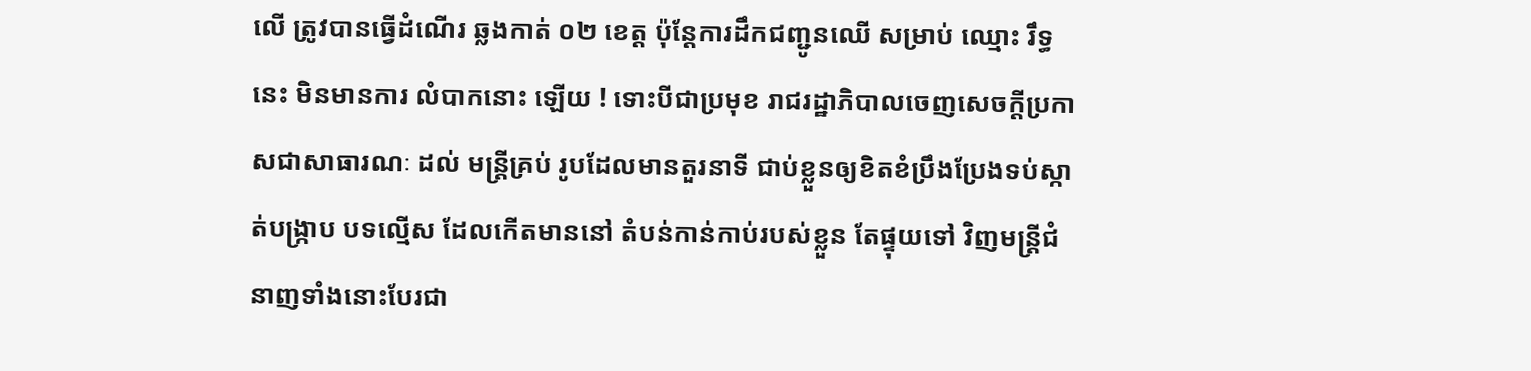លើ ត្រូវបានធ្វើដំណើរ ឆ្លងកាត់ ០២ ខេត្ត ប៉ុន្តែការដឹកជញ្ជូនឈើ សម្រាប់ ឈ្មោះ រឹទ្ធ នេះ មិនមានការ លំបាកនោះ ឡើយ ! ទោះបីជាប្រមុខ រាជរដ្ឋាភិបាលចេញសេចក្តីប្រកាសជាសាធារណៈ ដល់ មន្ត្រីគ្រប់ រូបដែលមានតួរនាទី ជាប់ខ្លួនឲ្យខិតខំប្រឹងប្រែងទប់ស្កាត់បង្រ្កាប បទល្មើស ដែលកើតមាននៅ តំបន់កាន់កាប់របស់ខ្លួន តែផ្ទុយទៅ វិញមន្រ្តីជំនាញទាំងនោះបែរជា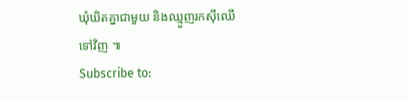ឃុំឃិតគ្នាជាមួយ និងឈ្មួញរកស៊ីឈើទៅវិញ ៕
Subscribe to: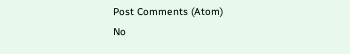Post Comments (Atom)
No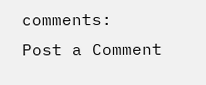comments:
Post a Comment